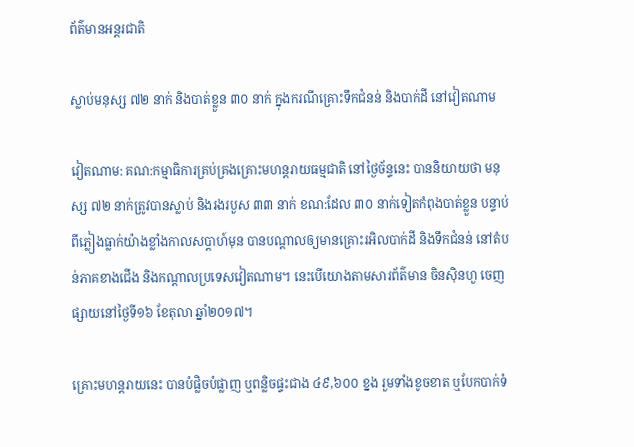ព័ត៌មានអន្តរជាតិ

ស្លាប់មនុស្ស ៧២ នាក់ និងបាត់ខ្លួន ៣០ នាក់ ក្នុងករណីគ្រោះទឹកជំនន់ និងបាក់ដី នៅវៀតណាម

វៀតណាម: គណ:កម្មាធិការគ្រប់គ្រងគ្រោះមហន្តរាយធម្មជាតិ នៅថ្ងៃច័ន្ទនេះ បាននិយាយថា មនុស្ស ៧២ នាក់ត្រូវបានស្លាប់ និងរងរបួស ៣៣ នាក់ ខណ:ដែល ៣០ នាក់ទៀតកំពុងបាត់ខ្លួន បន្ទាប់ពីភ្លៀងធ្លាក់យ៉ាងខ្លាំងកាលសប្ដាហ៍មុន បានបណ្ដាលឲ្យមានគ្រោះរអិលបាក់ដី និងទឹកជំនន់ នៅតំបន់ភាគខាងជើង និងកណ្ដាលប្រទេសវៀតណាម។ នេះបើយោងតាមសារព័ត៌មាន ចិនស៊ិនហួ ចេញផ្សាយនៅថ្ងៃទី១៦ ខែតុលា ឆ្នាំ២០១៧។

គ្រោះមហន្តរាយនេះ បានបំផ្លិចបំផ្លាញ ឬពន្លិចផ្ទះជាង ៤៩,៦០០ ខ្នង រួមទាំងខូចខាត ឬបែកបាក់ទំ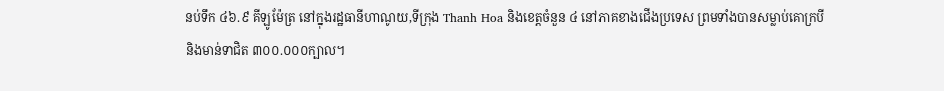នប់ទឹក ៤៦.៩ គីឡូម៉ែត្រ នៅក្នុងរដ្ឋធានីហាណូយ,ទីក្រុង Thanh Hoa និងខេត្តចំនួន ៤ នៅភាគខាងជើងប្រទេស ព្រមទាំងបានសម្លាប់គោក្របី និងមាន់ទាជិត ៣០០.០០០ក្បាល។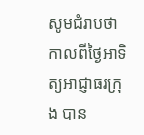សូមជំរាបថា កាលពីថ្ងៃអាទិត្យអាជ្ញាធរក្រុង បាន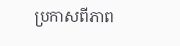ប្រកាសពីភាព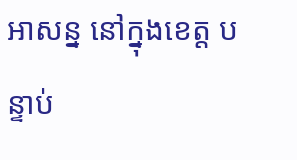អាសន្ន នៅក្នុងខេត្ត បន្ទាប់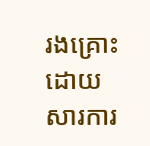រងគ្រោះដោយសារការ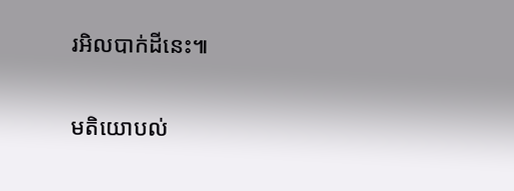រអិលបាក់ដីនេះ៕

មតិយោបល់